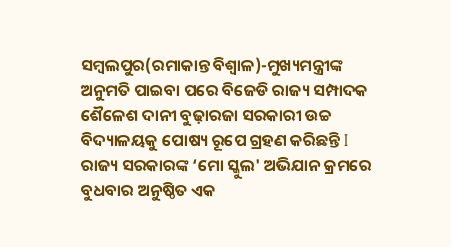ସମ୍ବଲପୁର(ରମାକାନ୍ତ ବିଶ୍ବାଳ)-ମୁଖ୍ୟମନ୍ତ୍ରୀଙ୍କ ଅନୁମତି ପାଇବା ପରେ ବିଜେଡି ରାଜ୍ୟ ସମ୍ପାଦକ ଶୈଳେଶ ଦାନୀ ବୁଢ଼ାରଜା ସରକାରୀ ଉଚ୍ଚ ବିଦ୍ୟାଳୟକୁ ପୋଷ୍ୟ ରୂପେ ଗ୍ରହଣ କରିଛନ୍ତି I ରାଜ୍ୟ ସରକାରଙ୍କ ‘ମୋ ସ୍କୁଲ' ଅଭିଯାନ କ୍ରମରେ ବୁଧବାର ଅନୁଷ୍ଠିତ ଏକ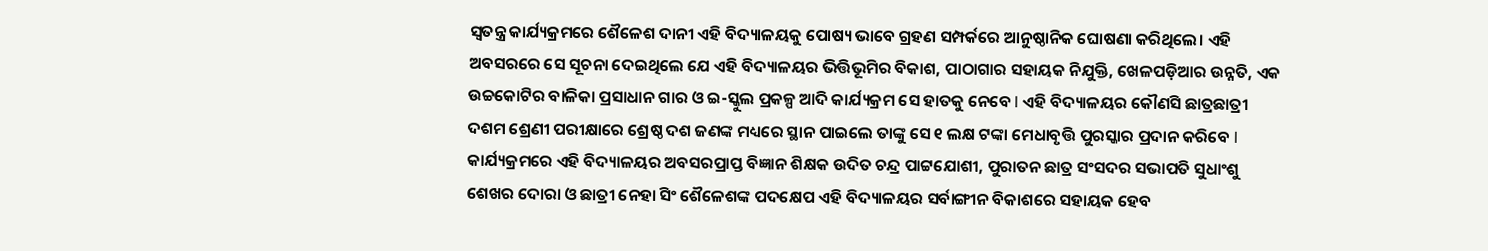ସ୍ବତନ୍ତ୍ର କାର୍ଯ୍ୟକ୍ରମରେ ଶୈଳେଶ ଦାନୀ ଏହି ବିଦ୍ୟାଳୟକୁ ପୋଷ୍ୟ ଭାବେ ଗ୍ରହଣ ସମ୍ପର୍କରେ ଆନୁଷ୍ଠାନିକ ଘୋଷଣା କରିଥିଲେ। ଏହି ଅବସରରେ ସେ ସୂଚନା ଦେଇଥିଲେ ଯେ ଏହି ବିଦ୍ୟାଳୟର ଭିତ୍ତିଭୂମିର ବିକାଶ, ପାଠାଗାର ସହାୟକ ନିଯୁକ୍ତି, ଖେଳପଡ଼ିଆର ଉନ୍ନତି, ଏକ ଉଚ୍ଚକୋଟିର ବାଳିକା ପ୍ରସାଧାନ ଗାର ଓ ଇ-ସ୍କୁଲ ପ୍ରକଳ୍ପ ଆଦି କାର୍ଯ୍ୟକ୍ରମ ସେ ହାତକୁ ନେବେ I ଏହି ବିଦ୍ୟାଳୟର କୌଣସି ଛାତ୍ରଛାତ୍ରୀ ଦଶମ ଶ୍ରେଣୀ ପରୀକ୍ଷାରେ ଶ୍ରେଷ୍ଠ ଦଶ ଜଣଙ୍କ ମଧ୍ୟରେ ସ୍ଥାନ ପାଇଲେ ତାଙ୍କୁ ସେ ୧ ଲକ୍ଷ ଟଙ୍କା ମେଧାବୃତ୍ତି ପୁରସ୍କାର ପ୍ରଦାନ କରିବେ I
କାର୍ଯ୍ୟକ୍ରମରେ ଏହି ବିଦ୍ୟାଳୟର ଅବସରପ୍ରାପ୍ତ ବିଜ୍ଞାନ ଶିକ୍ଷକ ଉଦିତ ଚନ୍ଦ୍ର ପାଟ୍ଟଯୋଶୀ, ପୁରାତନ ଛାତ୍ର ସଂସଦର ସଭାପତି ସୁଧାଂଶୁ ଶେଖର ଦୋରା ଓ ଛାତ୍ରୀ ନେହା ସିଂ ଶୈଳେଶଙ୍କ ପଦକ୍ଷେପ ଏହି ବିଦ୍ୟାଳୟର ସର୍ବାଙ୍ଗୀନ ବିକାଶରେ ସହାୟକ ହେବ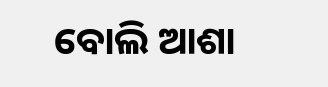ବୋଲି ଆଶା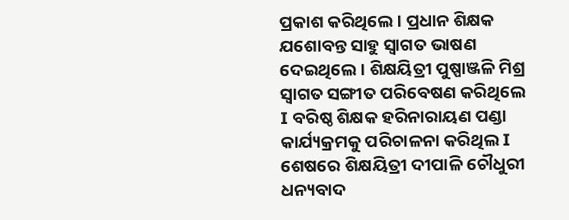ପ୍ରକାଶ କରିଥିଲେ। ପ୍ରଧାନ ଶିକ୍ଷକ ଯଶୋବନ୍ତ ସାହୁ ସ୍ୱାଗତ ଭାଷଣ ଦେଇଥିଲେ। ଶିକ୍ଷୟିତ୍ରୀ ପୁଷ୍ପାଞ୍ଜଳି ମିଶ୍ର ସ୍ୱାଗତ ସଙ୍ଗୀତ ପରିବେଷଣ କରିଥିଲେ I ବରିଷ୍ଠ ଶିକ୍ଷକ ହରିନାରାୟଣ ପଣ୍ଡା କାର୍ଯ୍ୟକ୍ରମକୁ ପରିଚାଳନା କରିଥିଲ I ଶେଷରେ ଶିକ୍ଷୟିତ୍ରୀ ଦୀପାଳି ଚୌଧୁରୀ ଧନ୍ୟବାଦ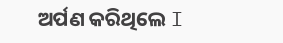ଅର୍ପଣ କରିଥିଲେ I